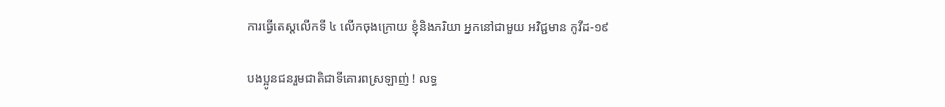ការធ្វើតេស្តលើកទី ៤ លើកចុងក្រោយ ខ្ញុំនិងភរិយា អ្នកនៅជាមួយ អវិជ្ជមាន កូវីដ-១៩

បងប្អូនជនរួមជាតិជាទីគោរពស្រឡាញ់ ! លទ្ធ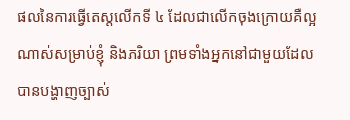ផលនៃការធ្វើតេស្តលើកទី ៤ ដែលជាលើកចុងក្រោយគឺល្អណាស់សម្រាប់ខ្ញុំ និងភរិយា ព្រមទាំងអ្នកនៅជាមួយដែលបានបង្ហាញច្បាស់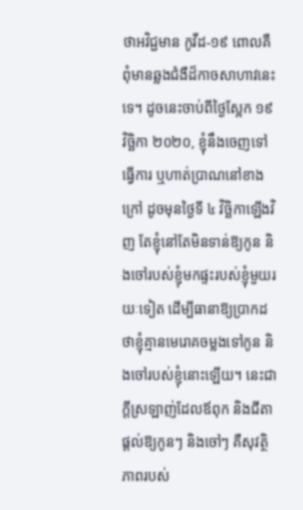ថាអវិជ្ជមាន កូវីដ-១៩ ពោលគឺពុំមានឆ្លងជំងឺដ៏កាចសាហាវនេះទេ។ ដូចនេះចាប់ពីថ្ងៃស្អែក ១៩ វិច្ឆិកា ២០២០, ខ្ញុំនឹងចេញទៅធ្វើការ ឬហាត់ប្រាណនៅខាងក្រៅ ដូចមុនថ្ងៃទី ៤ វិច្ឆិកាឡើងវិញ តែខ្ញុំនៅតែមិនទាន់ឱ្យកូន និងចៅរបស់ខ្ញុំមកផ្ទះរបស់ខ្ញុំមួយរយៈទៀត ដើម្បីធានាឱ្យប្រាកដថាខ្ញុំគ្មានមេរោគចម្លងទៅកូន និងចៅរបស់ខ្ញុំនោះឡើយ។ នេះជាក្តីស្រឡាញ់ដែលឪពុក និងជីតា ផ្តល់ឱ្យកូនៗ និងចៅៗ គឺសុវត្ថិភាពរបស់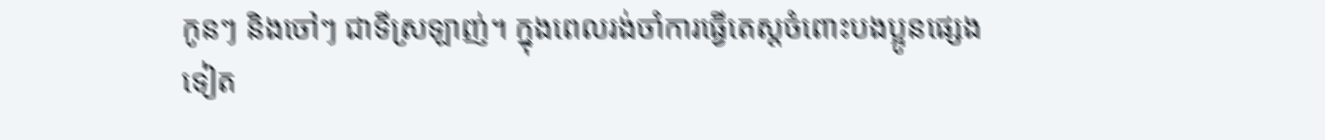កូនៗ និងចៅៗ ជាទីស្រឡាញ់។ ក្នុងពេលរង់ចាំការធ្វើតេស្តចំពោះបងប្អូនផ្សេងទៀត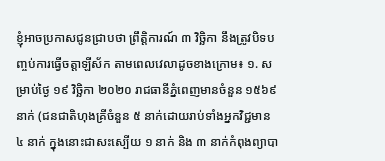ខ្ញុំអាចប្រកាសជូនជ្រាបថា ព្រឹត្តិការណ៍ ៣ វិច្ឆិកា នឹងត្រូវបិទបញ្ចប់ការធ្វើចត្តាឡីស័ក តាមពេលវេលាដូចខាងក្រោម៖ ១. សម្រាប់ថ្ងៃ ១៩ វិច្ឆិកា ២០២០ រាជធានីភ្នំពេញមានចំនួន ១៥៦៩ នាក់ (ជនជាតិហុងគ្រីចំនួន ៥ នាក់ដោយរាប់ទាំងអ្នកវិជ្ជមាន ៤ នាក់ ក្នុងនោះជាសះស្បើយ ១ នាក់ និង ៣ នាក់កំពុងព្យាបា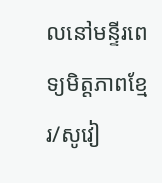លនៅមន្ទីរពេទ្យមិត្តភាពខ្មែរ/សូវៀ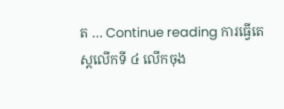ត … Continue reading ការធ្វើតេស្តលើកទី ៤ លើកចុង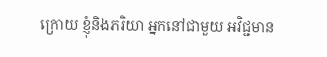ក្រោយ ខ្ញុំនិងភរិយា អ្នកនៅជាមួយ អវិជ្ជមាន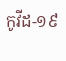កូវីដ-១៩